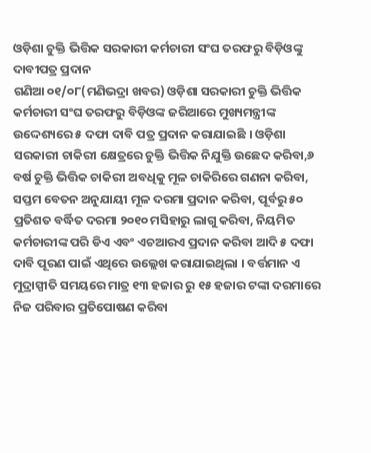ଓଡ଼ିଶା ଚୁକ୍ତି ଭିତ୍ତିକ ସରକାରୀ କର୍ମଚାରୀ ସଂଘ ତରଫରୁ ବିଡ଼ିଓଙ୍କୁ ଦାବୀପତ୍ର ପ୍ରଦାନ
ଗଣିଆ ୦୧/୦୮(ମଣିଭଦ୍ରା ଖବର) ଓଡ଼ିଶା ସରକାରୀ ଚୁକ୍ତି ଭିତ୍ତିକ କର୍ମଚାରୀ ସଂଘ ତରଫରୁ ବିଡ଼ିଓଙ୍କ ଜରିଆରେ ମୁଖ୍ୟମନ୍ତ୍ରୀଙ୍କ ଉଦ୍ଦେଶ୍ୟରେ ୫ ଦଫା ଦାବି ପତ୍ର ପ୍ରଦାନ କରାଯାଇଛି । ଓଡ଼ିଶା ସରକାରୀ ଚାକିରୀ କ୍ଷେତ୍ରରେ ଚୁକ୍ତି ଭିତ୍ତିକ ନିଯୁକ୍ତି ଉଛେଦ କରିବା,୬ ବର୍ଷ ଚୁକ୍ତି ଭିତ୍ତିକ ଚାକିରୀ ଅବଧିକୁ ମୂଳ ଚାକିରିରେ ଗଣନା କରିବା, ସପ୍ତମ ବେତନ ଅନୁଯାୟୀ ମୂଳ ଦରମା ପ୍ରଦାନ କରିବା, ପୂର୍ବରୁ ୫୦ ପ୍ରତିଶତ ବର୍ଦ୍ଧିତ ଦରମା ୨୦୧୦ ମସିହାରୁ ଲାଗୁ କରିବା, ନିୟମିତ କର୍ମଚାରୀଙ୍କ ପରି ଡିଏ ଏବଂ ଏଚଆରଏ ପ୍ରଦାନ କରିବା ଆଦି ୫ ଦଫା ଦାବି ପୂରଣ ପାଇଁ ଏଥିରେ ଉଲ୍ଲେଖ କରାଯାଇଥିଲା । ବର୍ତ୍ତମାନ ଏ ମୁଦ୍ରାସ୍ପୀତି ସମୟରେ ମାତ୍ର ୧୩ ହଜାର ରୁ ୧୫ ହଜାର ଟଙ୍କା ଦରମାରେ ନିଜ ପରିବାର ପ୍ରତିପୋଷଣ କରିବା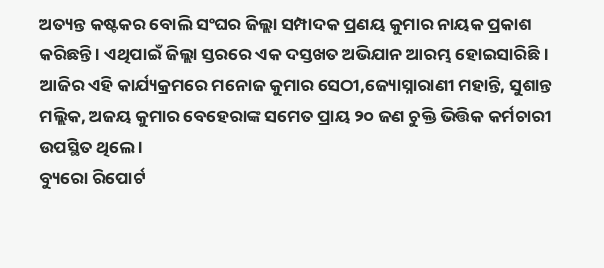ଅତ୍ୟନ୍ତ କଷ୍ଟକର ବୋଲି ସଂଘର ଜିଲ୍ଲା ସମ୍ପାଦକ ପ୍ରଣୟ କୁମାର ନାୟକ ପ୍ରକାଶ କରିଛନ୍ତି । ଏଥିପାଇଁ ଜିଲ୍ଲା ସ୍ତରରେ ଏକ ଦସ୍ତଖତ ଅଭିଯାନ ଆରମ୍ଭ ହୋଇସାରିଛି । ଆଜିର ଏହି କାର୍ଯ୍ୟକ୍ରମରେ ମନୋଜ କୁମାର ସେଠୀ,ଜ୍ୟୋସ୍ନାରାଣୀ ମହାନ୍ତି, ସୁଶାନ୍ତ ମଲ୍ଲିକ, ଅଜୟ କୁମାର ବେହେରାଙ୍କ ସମେତ ପ୍ରାୟ ୨୦ ଜଣ ଚୁକ୍ତି ଭିତ୍ତିକ କର୍ମଚାରୀ ଉପସ୍ଥିତ ଥିଲେ ।
ବ୍ୟୁରୋ ରିପୋର୍ଟ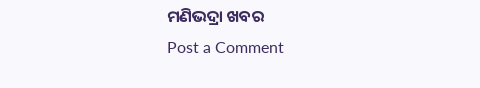ମଣିଭଦ୍ରା ଖବର
Post a Comment